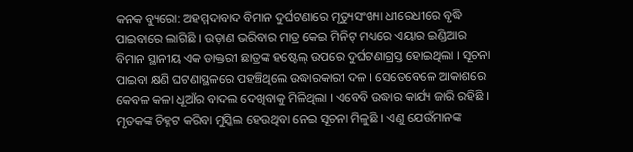କନକ ବ୍ୟୁରୋ: ଅହମ୍ମଦାବାଦ ବିମାନ ଦୁର୍ଘଟଣାରେ ମୃତ୍ୟୁସଂଖ୍ୟା ଧୀରେଧୀରେ ବୃଦ୍ଧି ପାଇବାରେ ଲାଗିଛି । ଉଡ଼ାଣ ଭରିବାର ମାତ୍ର କେଇ ମିନିଟ୍‌ ମଧ୍ୟରେ ଏୟାର ଇଣ୍ଡିଆର ବିମାନ ସ୍ଥାନୀୟ ଏକ ଡାକ୍ତରୀ ଛାତ୍ରଙ୍କ ହଷ୍ଟେଲ୍‌ ଉପରେ ଦୁର୍ଘଟଣାଗ୍ରସ୍ତ ହୋଇଥିଲା । ସୂଚନା ପାଇବା କ୍ଷଣି ଘଟଣାସ୍ଥଳରେ ପହଞ୍ଚିଥିଲେ ଉଦ୍ଧାରକାରୀ ଦଳ । ସେତେବେଳେ ଆକାଶରେ କେବଳ କଳା ଧୂଆଁର ବାଦଲ ଦେଖିବାକୁ ମିଳିଥିଲା । ଏବେବି ଉଦ୍ଧାର କାର୍ଯ୍ୟ ଜାରି ରହିଛି । ମୃତକଙ୍କ ଚିହ୍ନଟ କରିବା ମୁସ୍କିଲ ହେଉଥିବା ନେଇ ସୂଚନା ମିଳୁଛି । ଏଣୁ ଯେଉଁମାନଙ୍କ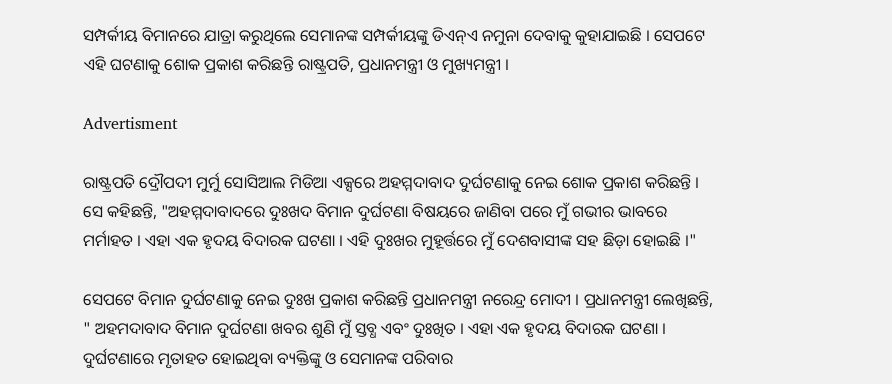ସମ୍ପର୍କୀୟ ବିମାନରେ ଯାତ୍ରା କରୁଥିଲେ ସେମାନଙ୍କ ସମ୍ପର୍କୀୟଙ୍କୁ ଡିଏନ୍‌ଏ ନମୁନା ଦେବାକୁ କୁହାଯାଇଛି । ସେପଟେ ଏହି ଘଟଣାକୁ ଶୋକ ପ୍ରକାଶ କରିଛନ୍ତି ରାଷ୍ଟ୍ରପତି, ପ୍ରଧାନମନ୍ତ୍ରୀ ଓ ମୁଖ୍ୟମନ୍ତ୍ରୀ ।

Advertisment

ରାଷ୍ଟ୍ରପତି ଦ୍ରୌପଦୀ ମୁର୍ମୁ ସୋସିଆଲ ମିଡିଆ ଏକ୍ସରେ ଅହମ୍ମଦାବାଦ ଦୁର୍ଘଟଣାକୁ ନେଇ ଶୋକ ପ୍ରକାଶ କରିଛନ୍ତି । ସେ କହିଛନ୍ତି, "ଅହମ୍ମଦାବାଦରେ ଦୁଃଖଦ ବିମାନ ଦୁର୍ଘଟଣା ବିଷୟରେ ଜାଣିବା ପରେ ମୁଁ ଗଭୀର ଭାବରେ ମର୍ମାହତ । ଏହା ଏକ ହୃଦୟ ବିଦାରକ ଘଟଣା । ଏହି ଦୁଃଖର ମୁହୂର୍ତ୍ତରେ ମୁଁ ଦେଶବାସୀଙ୍କ ସହ ଛିଡ଼ା ହୋଇଛି ।"

ସେପଟେ ବିମାନ ଦୁର୍ଘଟଣାକୁ ନେଇ ଦୁଃଖ ପ୍ରକାଶ କରିଛନ୍ତି ପ୍ରଧାନମନ୍ତ୍ରୀ ନରେନ୍ଦ୍ର ମୋଦୀ । ପ୍ରଧାନମନ୍ତ୍ରୀ ଲେଖିଛନ୍ତି, " ଅହମଦାବାଦ ବିମାନ ଦୁର୍ଘଟଣା ଖବର ଶୁଣି ମୁଁ ସ୍ତବ୍ଧ ଏବଂ ଦୁଃଖିତ । ଏହା ଏକ ହୃଦୟ ବିଦାରକ ଘଟଣା । ଦୁର୍ଘଟଣାରେ ମୃତାହତ ହୋଇଥିବା ବ୍ୟକ୍ତିଙ୍କୁ ଓ ସେମାନଙ୍କ ପରିବାର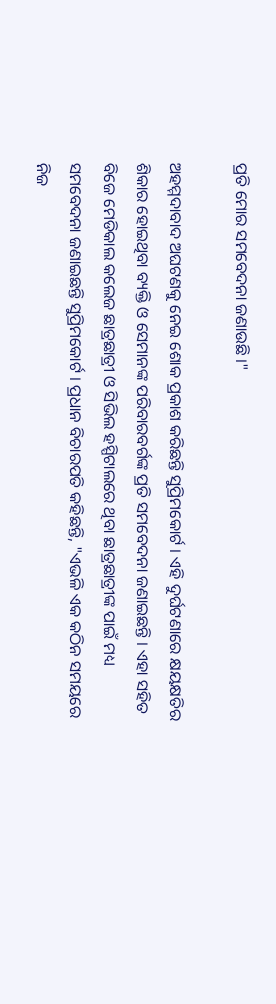ପ୍ରତି ମୋର ସମବେଦନା ଜଣାଉଛି ।"

ଅହମ୍ମଦାବାଦ ଅଘଟଣକୁ ନେଇ ଶୋକ ପ୍ରକାଶ କରିଛନ୍ତି ସୁପ୍ରିମକୋର୍ଟ । ଏହି ଦୁର୍ଘଟଣାରେ କ୍ଷୟକ୍ଷତିର ଶିକାର ହୋଇଥିବା ବ୍ୟକ୍ତି ଓ ସେମାନଙ୍କ ପରିବାରବର୍ଗଙ୍କ ପ୍ରତି ସମବେଦନା ଜଣାଇଛନ୍ତି । ଏହା ସହିତ ବିଜେ ମେଡିକାଲ କଲେଜ ଛାତ୍ରଛାତ୍ରୀ ଓ ସିଭିଲ ହସ୍ପିଟାଲରେ ଥିବା ଛାତ୍ରଛାତ୍ରୀଙ୍କ ପାଇଁ ମଧ୍ୟ ସମବେଦନା ଜଣାଇଛନ୍ତି ସୁପ୍ରିମକୋର୍ଟ । ପ୍ରଧାନ ବିଚାରପତି କହିଛନ୍ତି, "ଏଭଳି ଏକ କଠିନ ସମୟରେ ନିଜ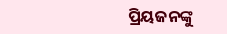ପ୍ରିୟଜନଙ୍କୁ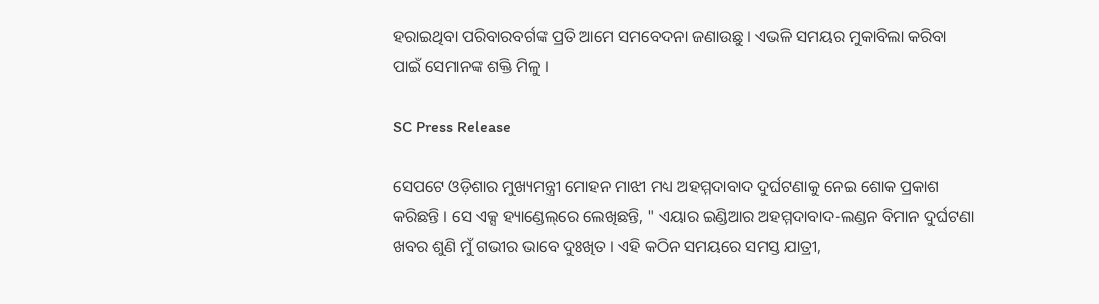ହରାଇଥିବା ପରିବାରବର୍ଗଙ୍କ ପ୍ରତି ଆମେ ସମବେଦନା ଜଣାଉଛୁ । ଏଭଳି ସମୟର ମୁକାବିଲା କରିବା ପାଇଁ ସେମାନଙ୍କ ଶକ୍ତି ମିଳୁ ।

SC Press Release

ସେପଟେ ଓଡ଼ିଶାର ମୁଖ୍ୟମନ୍ତ୍ରୀ ମୋହନ ମାଝୀ ମଧ୍ୟ ଅହମ୍ମଦାବାଦ ଦୁର୍ଘଟଣାକୁ ନେଇ ଶୋକ ପ୍ରକାଶ କରିଛନ୍ତି । ସେ ଏକ୍ସ ହ୍ୟାଣ୍ଡେଲ୍‌ରେ ଲେଖିଛନ୍ତି, " ଏୟାର ଇଣ୍ଡିଆର ଅହମ୍ମଦାବାଦ-ଲଣ୍ଡନ ବିମାନ ଦୁର୍ଘଟଣା ଖବର ଶୁଣି ମୁଁ ଗଭୀର ଭାବେ ଦୁଃଖିତ । ଏହି କଠିନ ସମୟରେ ସମସ୍ତ ଯାତ୍ରୀ,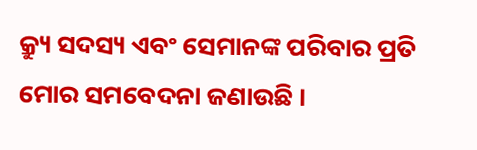କ୍ର୍ୟୁ ସଦସ୍ୟ ଏବଂ ସେମାନଙ୍କ ପରିବାର ପ୍ରତି ମୋର ସମବେଦନା ଜଣାଉଛି ।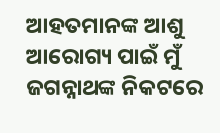ଆହତମାନଙ୍କ ଆଶୁ ଆରୋଗ୍ୟ ପାଇଁ ମୁଁ ଜଗନ୍ନାଥଙ୍କ ନିକଟରେ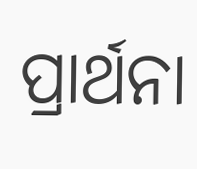ପ୍ରାର୍ଥନା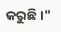କରୁଛି ।"